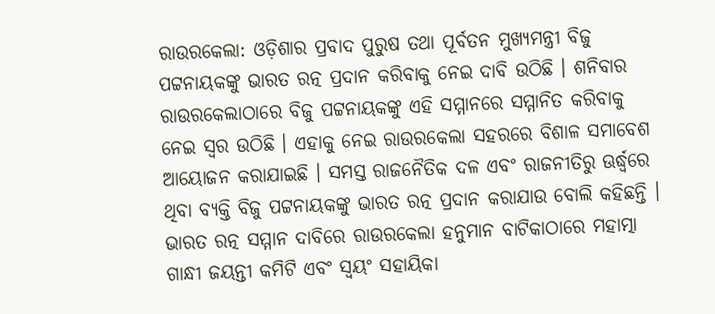ରାଉରକେଲା: ଓଡ଼ିଶାର ପ୍ରବାଦ ପୁରୁଷ ତଥା ପୂର୍ବତନ ମୁଖ୍ୟମନ୍ତ୍ରୀ ବିଜୁ ପଟ୍ଟନାୟକଙ୍କୁ ଭାରତ ରତ୍ନ ପ୍ରଦାନ କରିବାକୁ ନେଇ ଦାବି ଉଠିଛି । ଶନିବାର ରାଉରକେଲାଠାରେ ବିଜୁ ପଟ୍ଟନାୟକଙ୍କୁ ଏହି ସମ୍ମାନରେ ସମ୍ମାନିତ କରିବାକୁ ନେଇ ସ୍ୱର ଉଠିଛି । ଏହାକୁ ନେଇ ରାଉରକେଲା ସହରରେ ବିଶାଳ ସମାବେଶ ଆୟୋଜନ କରାଯାଇଛି । ସମସ୍ତ ରାଜନୈତିକ ଦଳ ଏବଂ ରାଜନୀତିରୁ ଊର୍ଦ୍ଧ୍ବରେ ଥିବା ବ୍ୟକ୍ତି ବିଜୁ ପଟ୍ଟନାୟକଙ୍କୁ ଭାରତ ରତ୍ନ ପ୍ରଦାନ କରାଯାଉ ବୋଲି କହିଛନ୍ତି ।
ଭାରତ ରତ୍ନ ସମ୍ମାନ ଦାବିରେ ରାଉରକେଲା ହନୁମାନ ବାଟିକାଠାରେ ମହାତ୍ମା ଗାନ୍ଧୀ ଜୟନ୍ତୀ କମିଟି ଏବଂ ସ୍ୱୟଂ ସହାୟିକା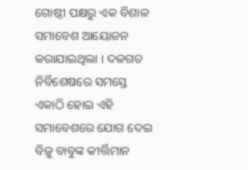ଗୋଷ୍ଠୀ ପକ୍ଷରୁ ଏକ ବିଶାଳ ସମାବେଶ ଆୟୋଜନ କରାଯାଇଥିଲା । ଦଳଗତ ନିର୍ବିଶେଷରେ ସମସ୍ତେ ଏକାଠି ହୋଇ ଏହି ସମାବେଶରେ ଯୋଗ ଦେଇ ବିଜୁ ବାବୁଙ୍କ କୀର୍ତ୍ତିମାନ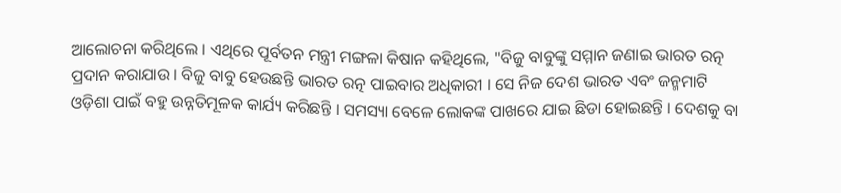ଆଲୋଚନା କରିଥିଲେ । ଏଥିରେ ପୂର୍ବତନ ମନ୍ତ୍ରୀ ମଙ୍ଗଳା କିଷାନ କହିଥିଲେ, "ବିଜୁ ବାବୁଙ୍କୁ ସମ୍ମାନ ଜଣାଇ ଭାରତ ରତ୍ନ ପ୍ରଦାନ କରାଯାଉ । ବିଜୁ ବାବୁ ହେଉଛନ୍ତି ଭାରତ ରତ୍ନ ପାଇବାର ଅଧିକାରୀ । ସେ ନିଜ ଦେଶ ଭାରତ ଏବଂ ଜନ୍ମମାଟି ଓଡ଼ିଶା ପାଇଁ ବହୁ ଉନ୍ନତିମୂଳକ କାର୍ଯ୍ୟ କରିଛନ୍ତି । ସମସ୍ୟା ବେଳେ ଲୋକଙ୍କ ପାଖରେ ଯାଇ ଛିଡା ହୋଇଛନ୍ତି । ଦେଶକୁ ବା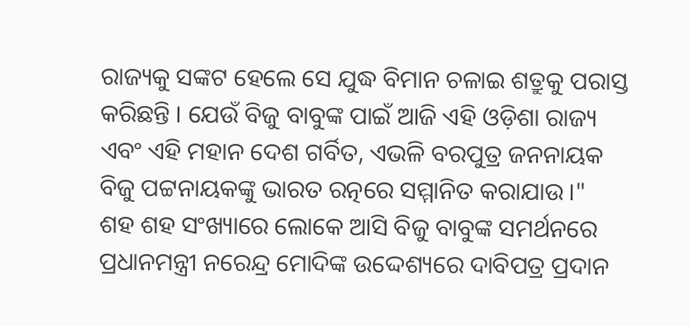ରାଜ୍ୟକୁ ସଙ୍କଟ ହେଲେ ସେ ଯୁଦ୍ଧ ବିମାନ ଚଳାଇ ଶତ୍ରୁକୁ ପରାସ୍ତ କରିଛନ୍ତି । ଯେଉଁ ବିଜୁ ବାବୁଙ୍କ ପାଇଁ ଆଜି ଏହି ଓଡ଼ିଶା ରାଜ୍ୟ ଏବଂ ଏହି ମହାନ ଦେଶ ଗର୍ବିତ, ଏଭଳି ବରପୁତ୍ର ଜନନାୟକ ବିଜୁ ପଟ୍ଟନାୟକଙ୍କୁ ଭାରତ ରତ୍ନରେ ସମ୍ମାନିତ କରାଯାଉ ।"
ଶହ ଶହ ସଂଖ୍ୟାରେ ଲୋକେ ଆସି ବିଜୁ ବାବୁଙ୍କ ସମର୍ଥନରେ ପ୍ରଧାନମନ୍ତ୍ରୀ ନରେନ୍ଦ୍ର ମୋଦିଙ୍କ ଉଦ୍ଦେଶ୍ୟରେ ଦାବିପତ୍ର ପ୍ରଦାନ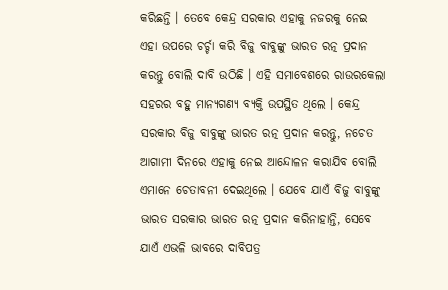କରିଛନ୍ତି । ତେବେ କେନ୍ଦ୍ର ସରକାର ଏହାକୁ ନଜରକୁ ନେଇ ଏହା ଉପରେ ଚର୍ଚ୍ଚା କରି ବିଜୁ ବାବୁଙ୍କୁ ଭାରତ ରତ୍ନ ପ୍ରଦାନ କରନ୍ତୁ ବୋଲି ଦାବି ଉଠିଛି । ଏହି ସମାବେଶରେ ରାଉରକେଲା ସହରର ବହୁ ମାନ୍ୟଗଣ୍ୟ ବ୍ୟକ୍ତି ଉପସ୍ଥିତ ଥିଲେ । କେନ୍ଦ୍ର ସରକାର ବିଜୁ ବାବୁଙ୍କୁ ଭାରତ ରତ୍ନ ପ୍ରଦାନ କରନ୍ତୁ, ନଚେତ ଆଗାମୀ ଦିନରେ ଏହାକୁ ନେଇ ଆନ୍ଦୋଳନ କରାଯିବ ବୋଲି ଏମାନେ ଚେତାବନୀ ଦେଇଥିଲେ । ଯେବେ ଯାଏଁ ବିଜୁ ବାବୁଙ୍କୁ ଭାରତ ସରକାର ଭାରତ ରତ୍ନ ପ୍ରଦାନ କରିନାହାନ୍ତି, ସେବେ ଯାଏଁ ଏଭଳି ଭାବରେ ଦାବିପତ୍ର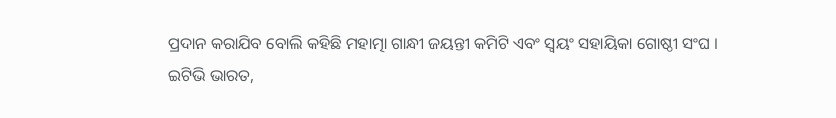ପ୍ରଦାନ କରାଯିବ ବୋଲି କହିଛି ମହାତ୍ମା ଗାନ୍ଧୀ ଜୟନ୍ତୀ କମିଟି ଏବଂ ସ୍ୱୟଂ ସହାୟିକା ଗୋଷ୍ଠୀ ସଂଘ ।
ଇଟିଭି ଭାରତ,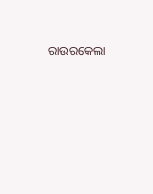ରାଉରକେଲା